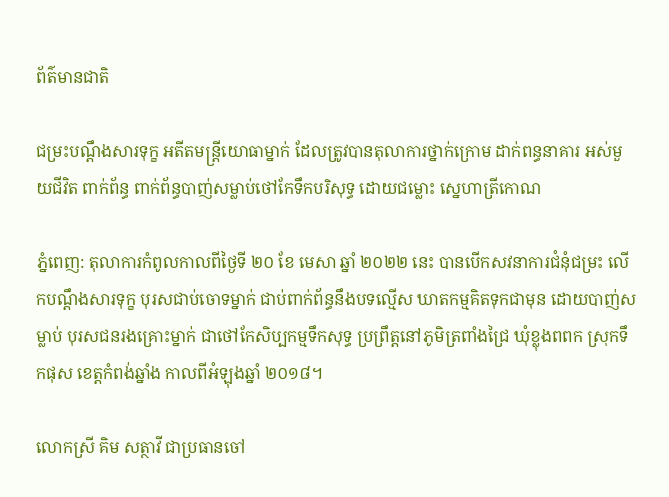ព័ត៌មានជាតិ

ជម្រះបណ្តឹងសារទុក្ខ អតីតមន្ត្រីយោធាម្នាក់ ដែលត្រូវបានតុលាការថ្នាក់ក្រោម ដាក់ពន្ធនាគារ អស់មួយជីវិត ពាក់ព័ន្ធ ពាក់ព័ន្ធបាញ់សម្លាប់ថៅកែទឹកបរិសុទ្ធ ដោយជម្លោះ ស្នេហាត្រីកោណ

ភ្នំពេញ: តុលាការកំពូលកាលពីថ្ងៃទី ២០ ខែ មេសា ឆ្នាំ ២០២២ នេះ បានបើកសវនាការជំនុំជម្រះ លើកបណ្តឹងសារទុក្ខ បុរសជាប់ចោទម្នាក់ ជាប់ពាក់ព័ន្ធនឹងបទល្មើស ឃាតកម្មគិតទុកជាមុន ដោយបាញ់សម្លាប់ បុរសជនរងគ្រោះម្នាក់ ជាថៅកែសិប្បកម្មទឹកសុទ្ធ ប្រព្រឹត្តនៅភូមិត្រពាំងជ្រៃ ឃុំខ្លុងពពក ស្រុកទឹកផុស ខេត្តកំពង់ឆ្នាំង កាលពីអំឡុងឆ្នាំ ២០១៨។

លោកស្រី គិម សត្ថាវី ជាប្រធានចៅ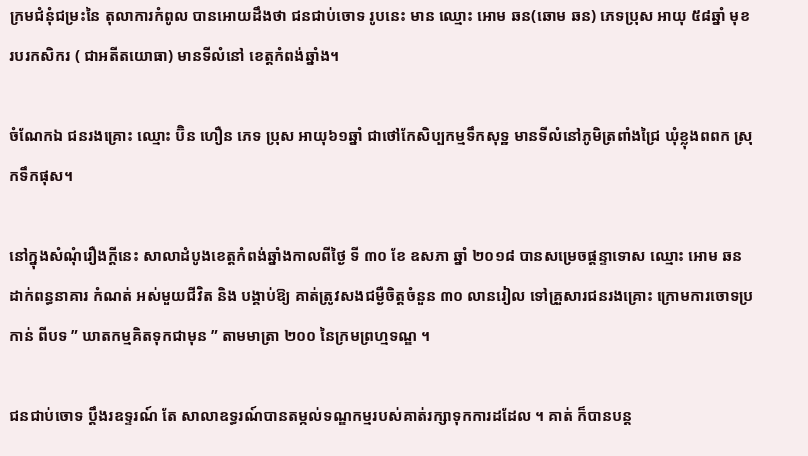ក្រមជំនុំជម្រះនៃ តុលាការកំពូល បានអោយដឹងថា ជនជាប់ចោទ រូបនេះ មាន ឈ្មោះ អោម ឆន(ឆោម ឆន) ភេទប្រុស អាយុ ៥៨ឆ្នាំ មុខរបរកសិករ ( ជាអតីតយោធា) មានទីលំនៅ ខេត្តកំពង់ឆ្នាំង។

ចំណែកឯ ជនរងគ្រោះ ឈ្មោះ ប៊ិន ហឿន ភេទ ប្រុស អាយុ៦១ឆ្នាំ ជាថៅកែសិប្បកម្មទឹកសុទ្ឋ មានទីលំនៅភូមិត្រពាំងជ្រៃ ឃុំខ្លុងពពក ស្រុកទឹកផុស។

នៅក្នុងសំណុំរឿងក្តីនេះ សាលាដំបូងខេត្តកំពង់ឆ្នាំងកាលពីថ្ងៃ ទី ៣០ ខែ ឧសភា ឆ្នាំ ២០១៨ បានសម្រេចផ្តន្ទាទោស ឈ្មោះ អោម ឆន ដាក់ពន្ធនាគារ កំណត់ អស់មួយជីវិត និង បង្គាប់ឱ្យ គាត់ត្រូវសងជម្ងឺចិត្តចំនួន ៣០ លានរៀល ទៅគ្រួសារជនរងគ្រោះ ក្រោមការចោទប្រកាន់ ពីបទ ” ឃាតកម្មគិតទុកជាមុន ” តាមមាត្រា ២០០ នៃក្រមព្រហ្មទណ្ឌ ។

ជនជាប់ចោទ ប្តឹងរឧទ្ទរណ៍ តែ សាលាឧទ្ធរណ៍បានតម្កល់ទណ្ឌកម្មរបស់គាត់រក្សាទុកការដដែល ។ គាត់ ក៏បានបន្ត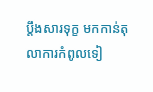ប្តឹងសារទុក្ខ មកកាន់តុលាការកំពូលទៀ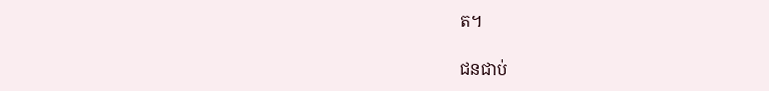ត។

ជនជាប់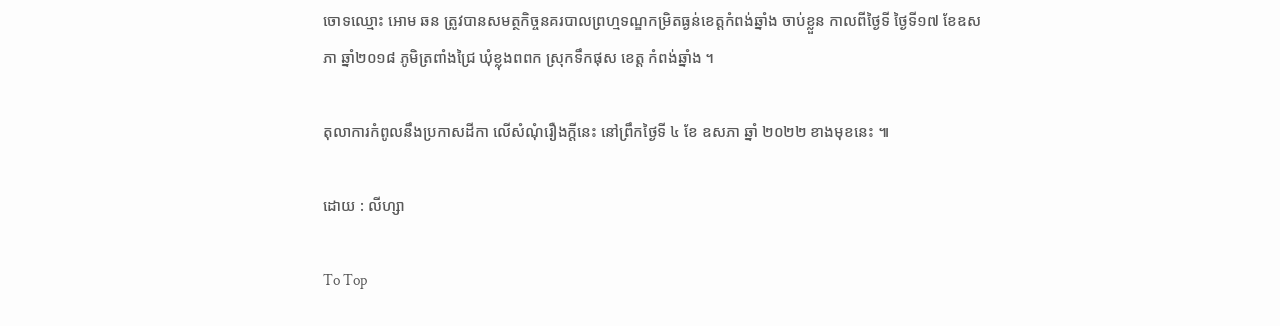ចោទឈ្មោះ អោម ឆន ត្រូវបានសមត្ថកិច្ចនគរបាលព្រហ្មទណ្ឌកម្រិតធ្ងន់ខេត្តកំពង់ឆ្នាំង ចាប់ខ្លួន កាលពីថ្ងៃទី ថ្ងៃទី១៧ ខែឧសភា ឆ្នាំ២០១៨ ភូមិត្រពាំងជ្រៃ ឃុំខ្លុងពពក ស្រុកទឹកផុស ខេត្ត កំពង់ឆ្នាំង ។

តុលាការកំពូលនឹងប្រកាសដីកា លើសំណុំរឿងក្តីនេះ នៅព្រឹកថ្ងៃទី ៤ ខែ ឧសភា ឆ្នាំ ២០២២ ខាងមុខនេះ ៕

ដោយ : លីហ្សា

To Top